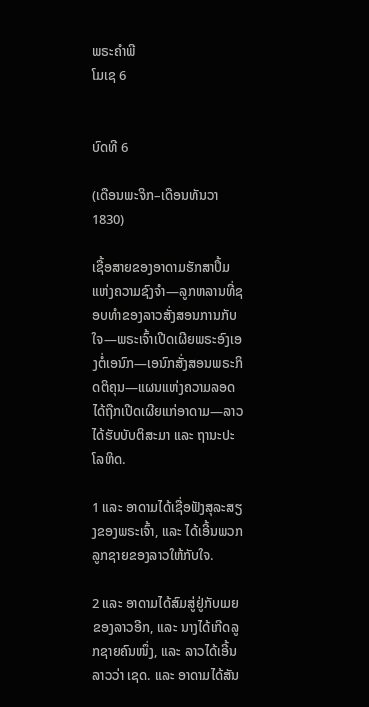ພຣະຄຳພີ
ໂມເຊ 6


ບົດທີ 6

(ເດືອນພະຈິກ–ເດືອນທັນວາ 1830)

ເຊື້ອສາຍຂອງອາດາມຮັກສາປຶ້ມແຫ່ງຄວາມຊົງຈຳ—ລູກຫລານທີ່ຊອບທຳຂອງລາວສັ່ງສອນການກັບໃຈ—ພຣະເຈົ້າເປີດເຜີຍພຣະອົງເອງຕໍ່ເອນົກ—ເອນົກສັ່ງສອນພຣະກິດຕິຄຸນ—ແຜນແຫ່ງຄວາມລອດໄດ້ຖືກເປີດເຜີຍແກ່ອາດາມ—ລາວໄດ້ຮັບບັບຕິສະມາ ແລະ ຖານະປະໂລຫິດ.

1 ແລະ ອາດາມໄດ້ເຊື່ອຟັງສຸລະສຽງຂອງພຣະເຈົ້າ, ແລະ ໄດ້ເອີ້ນພວກລູກຊາຍຂອງລາວໃຫ້ກັບໃຈ.

2 ແລະ ອາດາມໄດ້ສົມສູ່ຢູ່ກັບເມຍຂອງລາວອີກ, ແລະ ນາງໄດ້ເກີດລູກຊາຍຄົນໜຶ່ງ, ແລະ ລາວໄດ້ເອີ້ນລາວວ່າ ເຊດ. ແລະ ອາດາມໄດ້ສັນ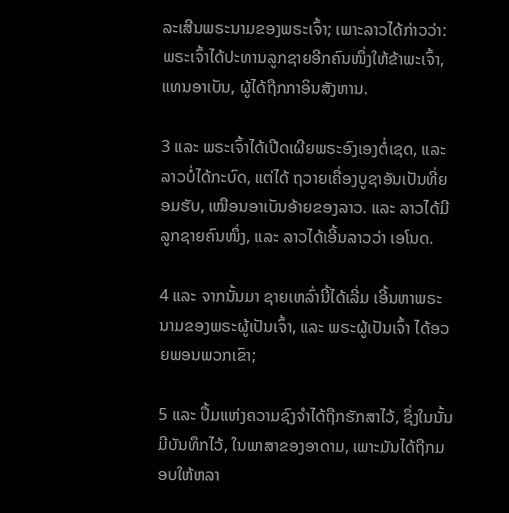ລະເສີນພຣະນາມຂອງພຣະເຈົ້າ; ເພາະລາວໄດ້ກ່າວວ່າ: ພຣະເຈົ້າໄດ້ປະທານລູກຊາຍອີກຄົນໜຶ່ງໃຫ້ຂ້າພະເຈົ້າ, ແທນອາເບັນ, ຜູ້ໄດ້ຖືກກາອິນສັງຫານ.

3 ແລະ ພຣະເຈົ້າໄດ້ເປີດເຜີຍພຣະອົງເອງຕໍ່ເຊດ, ແລະ ລາວບໍ່ໄດ້ກະບົດ, ແຕ່ໄດ້ ຖວາຍເຄື່ອງບູຊາອັນເປັນທີ່ຍອມຮັບ, ເໝືອນອາເບັນອ້າຍຂອງລາວ. ແລະ ລາວໄດ້ມີລູກຊາຍຄົນໜຶ່ງ, ແລະ ລາວໄດ້ເອີ້ນລາວວ່າ ເອໂນດ.

4 ແລະ ຈາກນັ້ນມາ ຊາຍເຫລົ່ານີ້ໄດ້ເລີ່ມ ເອີ້ນຫາພຣະນາມຂອງພຣະຜູ້ເປັນເຈົ້າ, ແລະ ພຣະຜູ້ເປັນເຈົ້າ ໄດ້ອວຍພອນພວກເຂົາ;

5 ແລະ ປຶ້ມແຫ່ງຄວາມຊົງຈຳໄດ້ຖືກຮັກສາໄວ້, ຊຶ່ງໃນນັ້ນມີບັນທຶກໄວ້, ໃນພາສາຂອງອາດາມ, ເພາະມັນໄດ້ຖືກມອບໃຫ້ຫລາ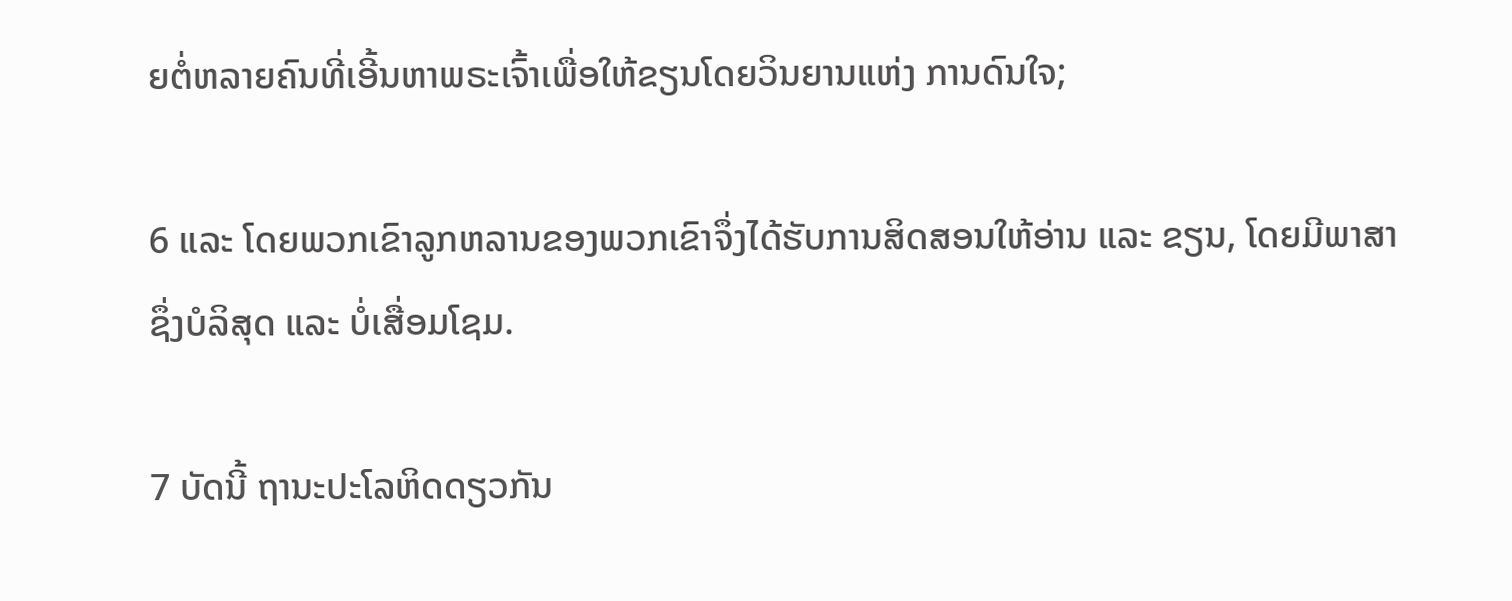ຍຕໍ່ຫລາຍຄົນທີ່ເອີ້ນຫາພຣະເຈົ້າເພື່ອໃຫ້ຂຽນໂດຍວິນຍານແຫ່ງ ການດົນໃຈ;

6 ແລະ ໂດຍພວກເຂົາລູກຫລານຂອງພວກເຂົາຈຶ່ງໄດ້ຮັບການສິດສອນໃຫ້ອ່ານ ແລະ ຂຽນ, ໂດຍມີພາສາຊຶ່ງບໍລິສຸດ ແລະ ບໍ່ເສື່ອມໂຊມ.

7 ບັດນີ້ ຖານະປະໂລຫິດດຽວກັນ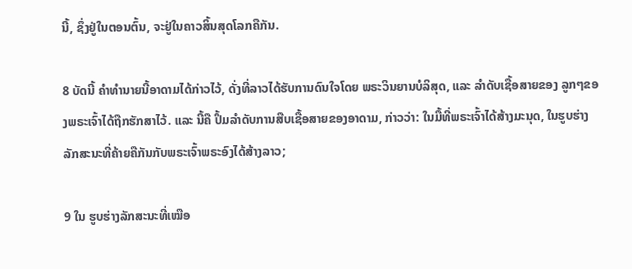ນີ້, ຊຶ່ງຢູ່ໃນຕອນຕົ້ນ, ຈະຢູ່ໃນຄາວສິ້ນສຸດໂລກຄືກັນ.

8 ບັດນີ້ ຄຳທຳນາຍນີ້ອາດາມໄດ້ກ່າວໄວ້, ດັ່ງທີ່ລາວໄດ້ຮັບການດົນໃຈໂດຍ ພຣະວິນຍານບໍລິສຸດ, ແລະ ລຳດັບເຊື້ອສາຍຂອງ ລູກໆຂອງພຣະເຈົ້າໄດ້ຖືກຮັກສາໄວ້. ແລະ ນີ້ຄື ປຶ້ມລຳດັບການສືບເຊື້ອສາຍຂອງອາດາມ, ກ່າວວ່າ: ໃນມື້ທີ່ພຣະເຈົ້າໄດ້ສ້າງມະນຸດ, ໃນຮູບຮ່າງລັກສະນະທີ່ຄ້າຍຄືກັນກັບພຣະເຈົ້າພຣະອົງໄດ້ສ້າງລາວ;

9 ໃນ ຮູບຮ່າງລັກສະນະທີ່ເໝືອ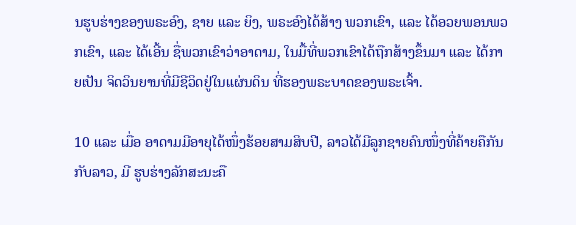ນຮູບຮ່າງຂອງພຣະອົງ, ຊາຍ ແລະ ຍິງ, ພຣະອົງໄດ້ສ້າງ ພວກເຂົາ, ແລະ ໄດ້ອວຍພອນພວກເຂົາ, ແລະ ໄດ້ເອີ້ນ ຊື່ພວກເຂົາວ່າອາດາມ, ໃນມື້ທີ່ພວກເຂົາໄດ້ຖືກສ້າງຂຶ້ນມາ ແລະ ໄດ້ກາຍເປັນ ຈິດວິນຍານທີ່ມີຊີວິດຢູ່ໃນແຜ່ນດິນ ທີ່ຮອງພຣະບາດຂອງພຣະເຈົ້າ.

10 ແລະ ເມື່ອ ອາດາມມີອາຍຸໄດ້ໜຶ່ງຮ້ອຍສາມສິບປີ, ລາວໄດ້ມີລູກຊາຍຄົນໜຶ່ງທີ່ຄ້າຍຄືກັນກັບລາວ, ມີ ຮູບຮ່າງລັກສະນະຄື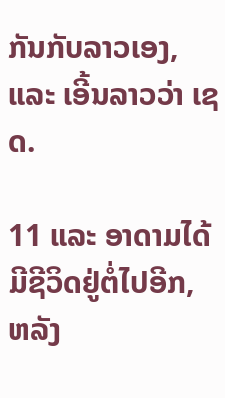ກັນກັບລາວເອງ, ແລະ ເອີ້ນລາວວ່າ ເຊດ.

11 ແລະ ອາດາມໄດ້ມີຊີວິດຢູ່ຕໍ່ໄປອີກ, ຫລັງ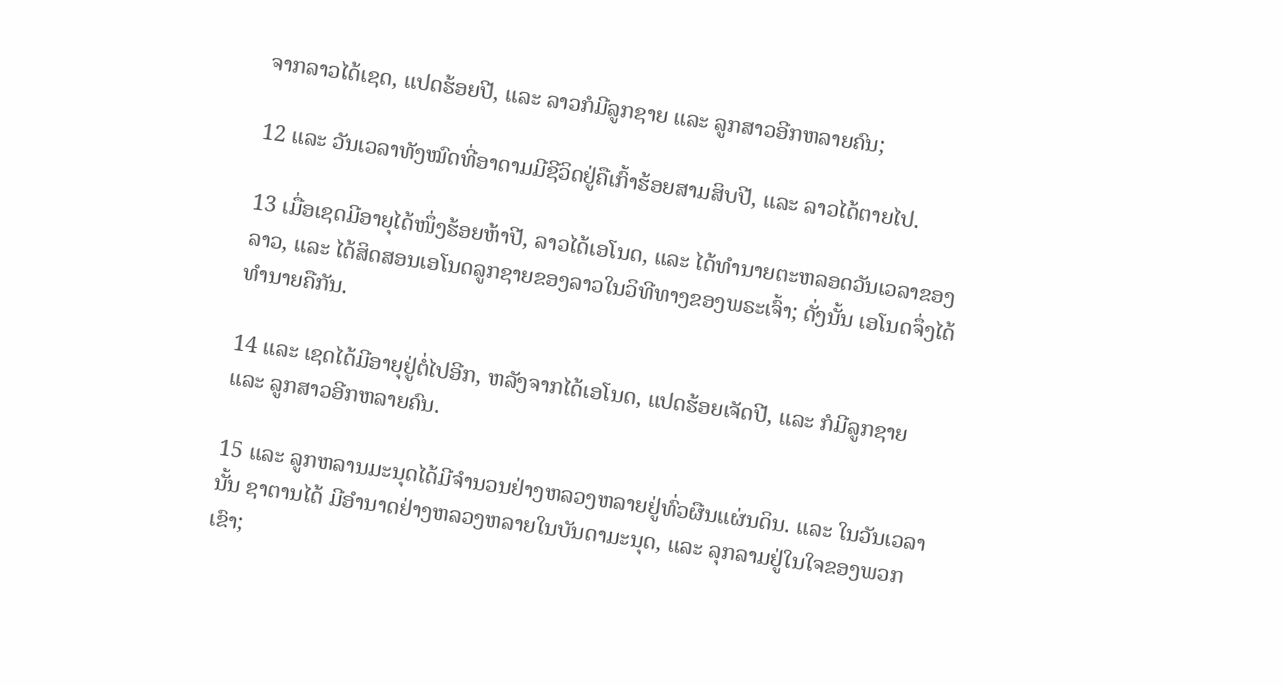ຈາກລາວໄດ້ເຊດ, ແປດຮ້ອຍປີ, ແລະ ລາວກໍມີລູກຊາຍ ແລະ ລູກສາວອີກຫລາຍຄົນ;

12 ແລະ ວັນເວລາທັງໝົດທີ່ອາດາມມີຊີວິດຢູ່ຄືເກົ້າຮ້ອຍສາມສິບປີ, ແລະ ລາວໄດ້ຕາຍໄປ.

13 ເມື່ອເຊດມີອາຍຸໄດ້ໜຶ່ງຮ້ອຍຫ້າປີ, ລາວໄດ້ເອໂນດ, ແລະ ໄດ້ທຳນາຍຕະຫລອດວັນເວລາຂອງລາວ, ແລະ ໄດ້ສິດສອນເອໂນດລູກຊາຍຂອງລາວໃນວິທີທາງຂອງພຣະເຈົ້າ; ດັ່ງນັ້ນ ເອໂນດຈຶ່ງໄດ້ທຳນາຍຄືກັນ.

14 ແລະ ເຊດໄດ້ມີອາຍຸຢູ່ຕໍ່ໄປອີກ, ຫລັງຈາກໄດ້ເອໂນດ, ແປດຮ້ອຍເຈັດປີ, ແລະ ກໍມີລູກຊາຍ ແລະ ລູກສາວອີກຫລາຍຄົນ.

15 ແລະ ລູກຫລານມະນຸດໄດ້ມີຈຳນວນຢ່າງຫລວງຫລາຍຢູ່ທົ່ວຜືນແຜ່ນດິນ. ແລະ ໃນວັນເວລານັ້ນ ຊາຕານໄດ້ ມີອຳນາດຢ່າງຫລວງຫລາຍໃນບັນດາມະນຸດ, ແລະ ລຸກລາມຢູ່ໃນໃຈຂອງພວກເຂົາ;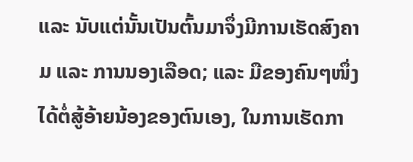ແລະ ນັບແຕ່ນັ້ນເປັນຕົ້ນມາຈຶ່ງມີການເຮັດສົງຄາມ ແລະ ການນອງເລືອດ; ແລະ ມືຂອງຄົນໆໜຶ່ງໄດ້ຕໍ່ສູ້ອ້າຍນ້ອງຂອງຕົນເອງ, ໃນການເຮັດກາ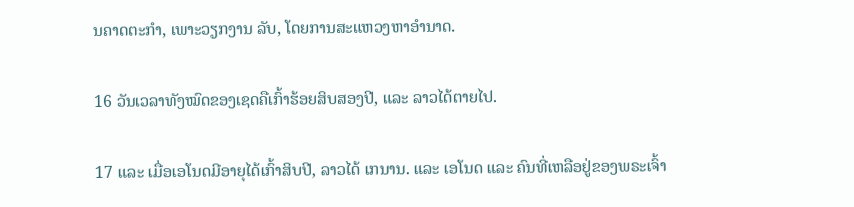ນຄາດຕະກຳ, ເພາະວຽກງານ ລັບ, ໂດຍການສະແຫວງຫາອຳນາດ.

16 ວັນເວລາທັງໝົດຂອງເຊດຄືເກົ້າຮ້ອຍສິບສອງປີ, ແລະ ລາວໄດ້ຕາຍໄປ.

17 ແລະ ເມື່ອເອໂນດມີອາຍຸໄດ້ເກົ້າສິບປີ, ລາວໄດ້ ເກນານ. ແລະ ເອໂນດ ແລະ ຄົນທີ່ເຫລືອຢູ່ຂອງພຣະເຈົ້າ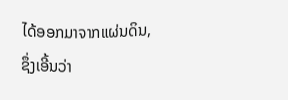ໄດ້ອອກມາຈາກແຜ່ນດິນ, ຊຶ່ງເອີ້ນວ່າ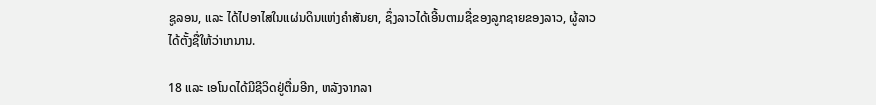ຊູລອນ, ແລະ ໄດ້ໄປອາໄສໃນແຜ່ນດິນແຫ່ງຄຳສັນຍາ, ຊຶ່ງລາວໄດ້ເອີ້ນຕາມຊື່ຂອງລູກຊາຍຂອງລາວ, ຜູ້ລາວໄດ້ຕັ້ງຊື່ໃຫ້ວ່າເກນານ.

18 ແລະ ເອໂນດໄດ້ມີຊີວິດຢູ່ຕື່ມອີກ, ຫລັງຈາກລາ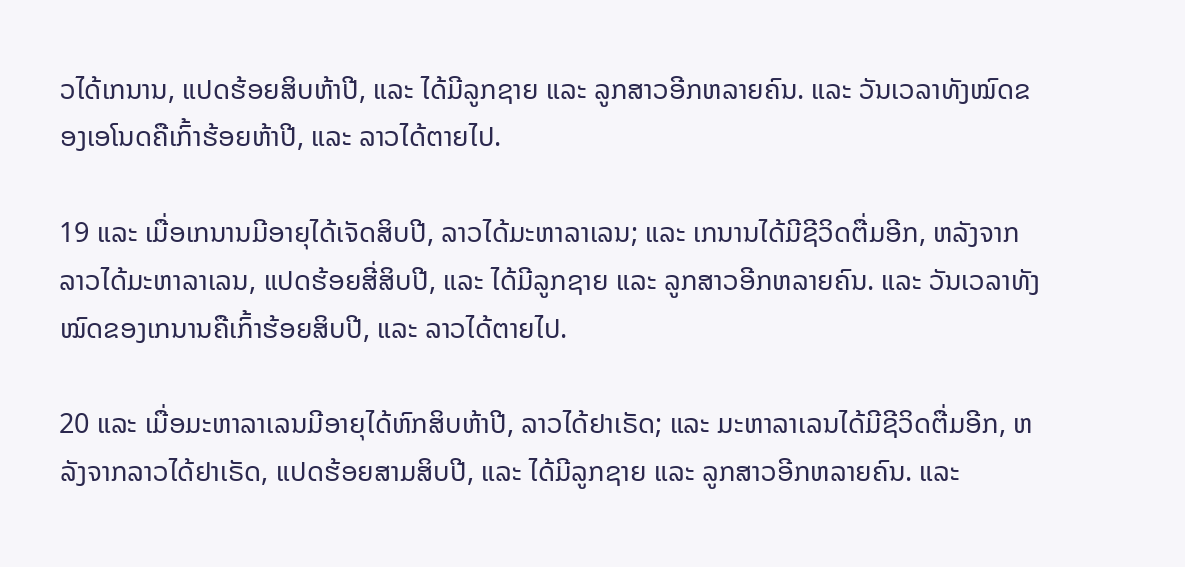ວໄດ້ເກນານ, ແປດຮ້ອຍສິບຫ້າປີ, ແລະ ໄດ້ມີລູກຊາຍ ແລະ ລູກສາວອີກຫລາຍຄົນ. ແລະ ວັນເວລາທັງໝົດຂອງເອໂນດຄືເກົ້າຮ້ອຍຫ້າປີ, ແລະ ລາວໄດ້ຕາຍໄປ.

19 ແລະ ເມື່ອເກນານມີອາຍຸໄດ້ເຈັດສິບປີ, ລາວໄດ້ມະຫາລາເລນ; ແລະ ເກນານໄດ້ມີຊີວິດຕື່ມອີກ, ຫລັງຈາກລາວໄດ້ມະຫາລາເລນ, ແປດຮ້ອຍສີ່ສິບປີ, ແລະ ໄດ້ມີລູກຊາຍ ແລະ ລູກສາວອີກຫລາຍຄົນ. ແລະ ວັນເວລາທັງໝົດຂອງເກນານຄືເກົ້າຮ້ອຍສິບປີ, ແລະ ລາວໄດ້ຕາຍໄປ.

20 ແລະ ເມື່ອມະຫາລາເລນມີອາຍຸໄດ້ຫົກສິບຫ້າປີ, ລາວໄດ້ຢາເຣັດ; ແລະ ມະຫາລາເລນໄດ້ມີຊີວິດຕື່ມອີກ, ຫລັງຈາກລາວໄດ້ຢາເຣັດ, ແປດຮ້ອຍສາມສິບປີ, ແລະ ໄດ້ມີລູກຊາຍ ແລະ ລູກສາວອີກຫລາຍຄົນ. ແລະ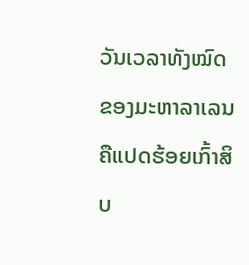ວັນເວລາທັງໝົດຂອງມະຫາລາເລນຄືແປດຮ້ອຍເກົ້າສິບ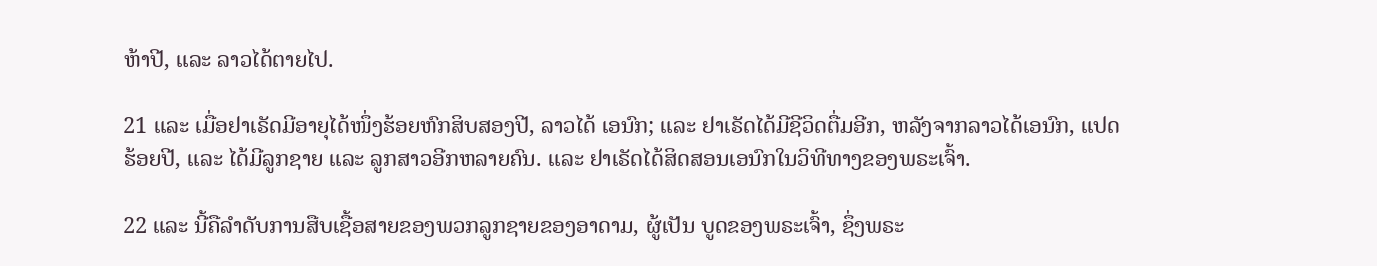ຫ້າປີ, ແລະ ລາວໄດ້ຕາຍໄປ.

21 ແລະ ເມື່ອຢາເຣັດມີອາຍຸໄດ້ໜຶ່ງຮ້ອຍຫົກສິບສອງປີ, ລາວໄດ້ ເອນົກ; ແລະ ຢາເຣັດໄດ້ມີຊີວິດຕື່ມອີກ, ຫລັງຈາກລາວໄດ້ເອນົກ, ແປດຮ້ອຍປີ, ແລະ ໄດ້ມີລູກຊາຍ ແລະ ລູກສາວອີກຫລາຍຄົນ. ແລະ ຢາເຣັດໄດ້ສິດສອນເອນົກໃນວິທີທາງຂອງພຣະເຈົ້າ.

22 ແລະ ນີ້ຄືລຳດັບການສືບເຊື້ອສາຍຂອງພວກລູກຊາຍຂອງອາດາມ, ຜູ້ເປັນ ບູດຂອງພຣະເຈົ້າ, ຊຶ່ງພຣະ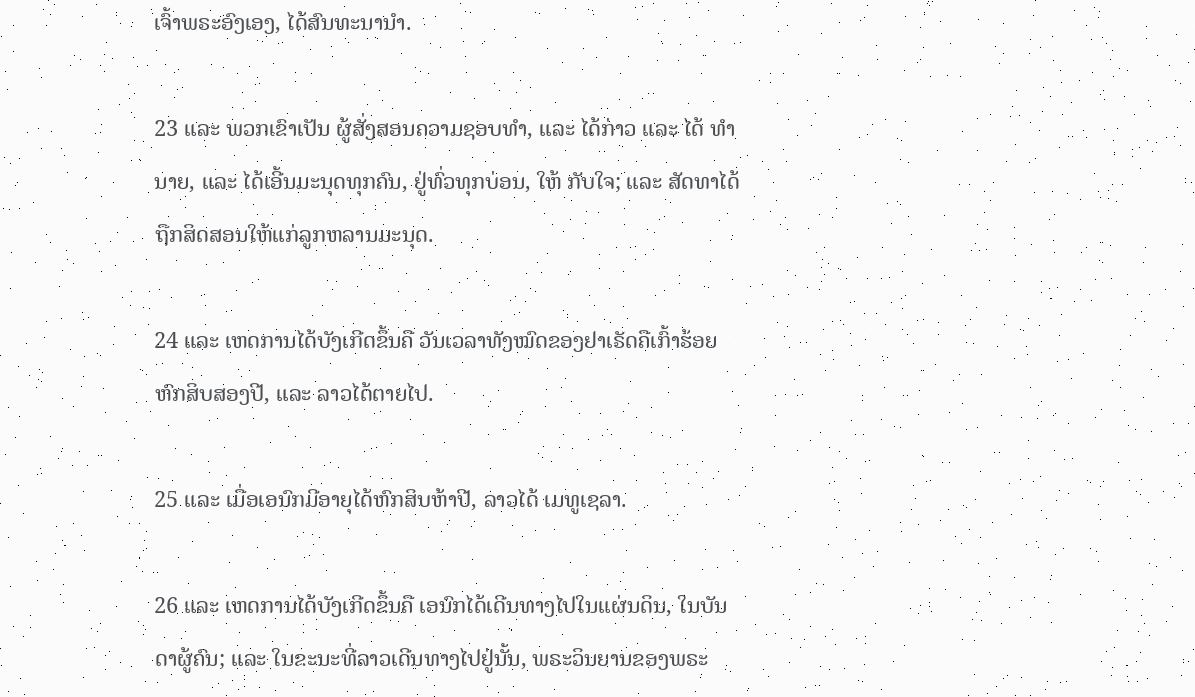ເຈົ້າພຣະອົງເອງ, ໄດ້ສົນທະນານຳ.

23 ແລະ ພວກເຂົາເປັນ ຜູ້ສັ່ງສອນຄວາມຊອບທຳ, ແລະ ໄດ້ກ່າວ ແລະ ໄດ້ ທຳນາຍ, ແລະ ໄດ້ເອີ້ນມະນຸດທຸກຄົນ, ຢູ່ທົ່ວທຸກບ່ອນ, ໃຫ້ ກັບໃຈ; ແລະ ສັດທາໄດ້ຖືກສິດສອນໃຫ້ແກ່ລູກຫລານມະນຸດ.

24 ແລະ ເຫດການໄດ້ບັງເກີດຂຶ້ນຄື ວັນເວລາທັງໝົດຂອງຢາເຣັດຄືເກົ້າຮ້ອຍຫົກສິບສອງປີ, ແລະ ລາວໄດ້ຕາຍໄປ.

25 ແລະ ເມື່ອເອນົກມີອາຍຸໄດ້ຫົກສິບຫ້າປີ, ລາວໄດ້ ເມທູເຊລາ.

26 ແລະ ເຫດການໄດ້ບັງເກີດຂຶ້ນຄື ເອນົກໄດ້ເດີນທາງໄປໃນແຜ່ນດິນ, ໃນບັນດາຜູ້ຄົນ; ແລະ ໃນຂະນະທີ່ລາວເດີນທາງໄປຢູ່ນັ້ນ, ພຣະວິນຍານຂອງພຣະ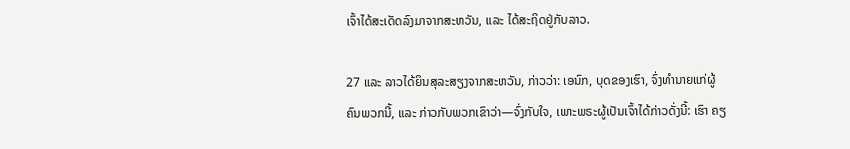ເຈົ້າໄດ້ສະເດັດລົງມາຈາກສະຫວັນ, ແລະ ໄດ້ສະຖິດຢູ່ກັບລາວ.

27 ແລະ ລາວໄດ້ຍິນສຸລະສຽງຈາກສະຫວັນ, ກ່າວວ່າ: ເອນົກ, ບຸດຂອງເຮົາ, ຈົ່ງທຳນາຍແກ່ຜູ້ຄົນພວກນີ້, ແລະ ກ່າວກັບພວກເຂົາວ່າ—ຈົ່ງກັບໃຈ, ເພາະພຣະຜູ້ເປັນເຈົ້າໄດ້ກ່າວດັ່ງນີ້: ເຮົາ ຄຽ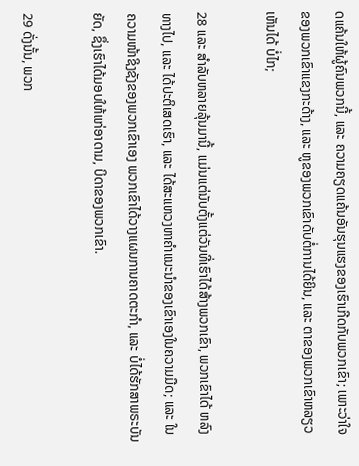ດແຄ້ນໃຫ້ຜູ້ຄົນພວກນີ້, ແລະ ຄວາມຄຽດແຄ້ນອັນຮຸນແຮງຂອງເຮົາເກີດກັບພວກເຂົາ; ເພາະວ່າໃຈຂອງພວກເຂົາແຂງກະດ້າງ, ແລະ ຫູຂອງພວກເຂົາດັບຕໍ່ການໄດ້ຍິນ, ແລະ ຕາຂອງພວກເຂົາຫລຽວເຫັນໄດ້ ບໍ່ໄກ;

28 ແລະ ສຳລັບຫລາຍລຸ້ນມານີ້, ແມ່ນແຕ່ນັບຕັ້ງແຕ່ວັນທີ່ເຮົາໄດ້ສ້າງພວກເຂົາ, ພວກເຂົາໄດ້ ຫລົງທາງໄປ, ແລະ ໄດ້ປະຕິເສດເຮົາ, ແລະ ໄດ້ສະແຫວງຫາຄຳແນະນຳຂອງເຂົາເອງໃນຄວາມມືດ; ແລະ ໃນຄວາມໜ້າຊິງຊັງຂອງພວກເຂົາເອງ ພວກເຂົາໄດ້ວາງແຜນການຄາດຕະກຳ, ແລະ ບໍ່ໄດ້ຮັກສາພຣະບັນຍັດ, ຊຶ່ງເຮົາໄດ້ມອບໃຫ້ແກ່ອາດາມ, ບິດາຂອງພວກເຂົາ.

29 ດັ່ງນັ້ນ, ພວກ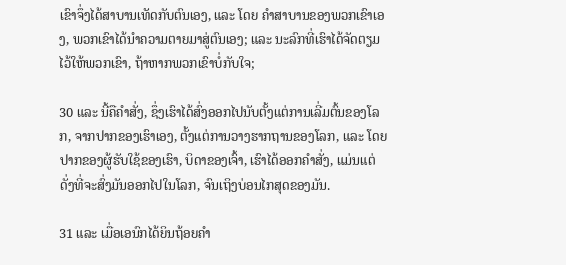ເຂົາຈຶ່ງໄດ້ສາບານເທັດກັບຕົນເອງ, ແລະ ໂດຍ ຄຳສາບານຂອງພວກເຂົາເອງ, ພວກເຂົາໄດ້ນຳຄວາມຕາຍມາສູ່ຕົນເອງ; ແລະ ນະລົກທີ່ເຮົາໄດ້ຈັດຕຽມໄວ້ໃຫ້ພວກເຂົາ, ຖ້າຫາກພວກເຂົາບໍ່ກັບໃຈ;

30 ແລະ ນີ້ຄືຄຳສັ່ງ, ຊຶ່ງເຮົາໄດ້ສົ່ງອອກໄປນັບຕັ້ງແຕ່ການເລີ່ມຕົ້ນຂອງໂລກ, ຈາກປາກຂອງເຮົາເອງ, ຕັ້ງແຕ່ການວາງຮາກຖານຂອງໂລກ, ແລະ ໂດຍປາກຂອງຜູ້ຮັບໃຊ້ຂອງເຮົາ, ບິດາຂອງເຈົ້າ, ເຮົາໄດ້ອອກຄຳສັ່ງ, ແມ່ນແຕ່ດັ່ງທີ່ຈະສົ່ງມັນອອກໄປໃນໂລກ, ຈົນເຖິງບ່ອນໄກສຸດຂອງມັນ.

31 ແລະ ເມື່ອເອນົກໄດ້ຍິນຖ້ອຍຄຳ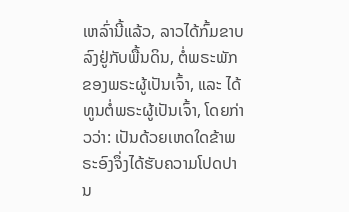ເຫລົ່ານີ້ແລ້ວ, ລາວໄດ້ກົ້ມຂາບລົງຢູ່ກັບພື້ນດິນ, ຕໍ່ພຣະພັກຂອງພຣະຜູ້ເປັນເຈົ້າ, ແລະ ໄດ້ທູນຕໍ່ພຣະຜູ້ເປັນເຈົ້າ, ໂດຍກ່າວວ່າ: ເປັນດ້ວຍເຫດໃດຂ້າພຣະອົງຈຶ່ງໄດ້ຮັບຄວາມໂປດປານ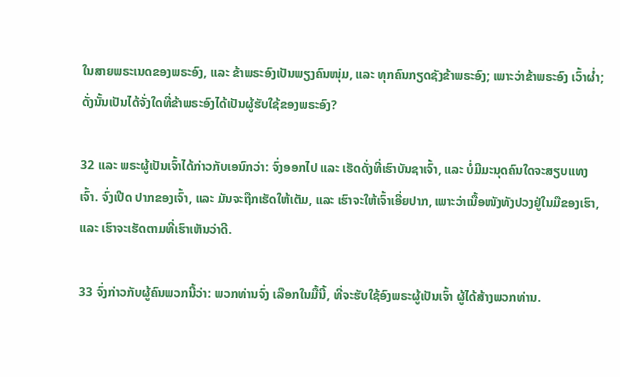ໃນສາຍພຣະເນດຂອງພຣະອົງ, ແລະ ຂ້າພຣະອົງເປັນພຽງຄົນໜຸ່ມ, ແລະ ທຸກຄົນກຽດຊັງຂ້າພຣະອົງ; ເພາະວ່າຂ້າພຣະອົງ ເວົ້າຜ່ຳ; ດັ່ງນັ້ນເປັນໄດ້ຈັ່ງໃດທີ່ຂ້າພຣະອົງໄດ້ເປັນຜູ້ຮັບໃຊ້ຂອງພຣະອົງ?

32 ແລະ ພຣະຜູ້ເປັນເຈົ້າໄດ້ກ່າວກັບເອນົກວ່າ: ຈົ່ງອອກໄປ ແລະ ເຮັດດັ່ງທີ່ເຮົາບັນຊາເຈົ້າ, ແລະ ບໍ່ມີມະນຸດຄົນໃດຈະສຽບແທງເຈົ້າ. ຈົ່ງເປີດ ປາກຂອງເຈົ້າ, ແລະ ມັນຈະຖືກເຮັດໃຫ້ເຕັມ, ແລະ ເຮົາຈະໃຫ້ເຈົ້າເອີ່ຍປາກ, ເພາະວ່າເນື້ອໜັງທັງປວງຢູ່ໃນມືຂອງເຮົາ, ແລະ ເຮົາຈະເຮັດຕາມທີ່ເຮົາເຫັນວ່າດີ.

33 ຈົ່ງກ່າວກັບຜູ້ຄົນພວກນີ້ວ່າ: ພວກທ່ານຈົ່ງ ເລືອກໃນມື້ນີ້, ທີ່ຈະຮັບໃຊ້ອົງພຣະຜູ້ເປັນເຈົ້າ ຜູ້ໄດ້ສ້າງພວກທ່ານ.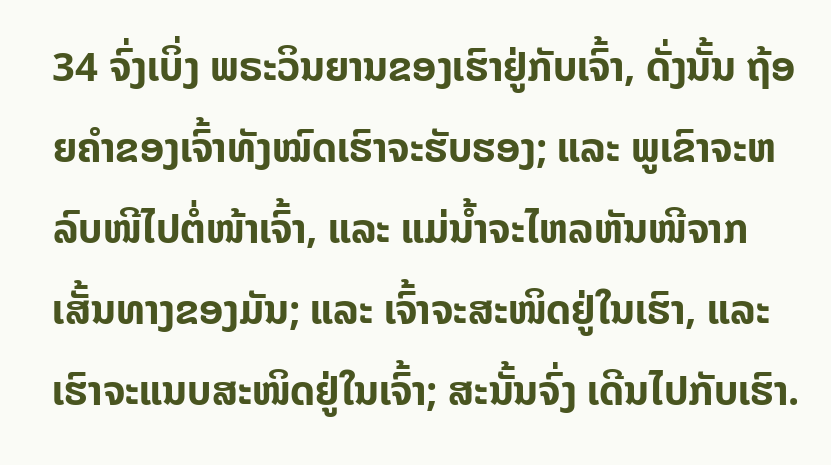34 ຈົ່ງເບິ່ງ ພຣະວິນຍານຂອງເຮົາຢູ່ກັບເຈົ້າ, ດັ່ງນັ້ນ ຖ້ອຍຄຳຂອງເຈົ້າທັງໝົດເຮົາຈະຮັບຮອງ; ແລະ ພູເຂົາຈະຫລົບໜີໄປຕໍ່ໜ້າເຈົ້າ, ແລະ ແມ່ນ້ຳຈະໄຫລຫັນໜີຈາກເສັ້ນທາງຂອງມັນ; ແລະ ເຈົ້າຈະສະໜິດຢູ່ໃນເຮົາ, ແລະ ເຮົາຈະແນບສະໜິດຢູ່ໃນເຈົ້າ; ສະນັ້ນຈົ່ງ ເດີນໄປກັບເຮົາ.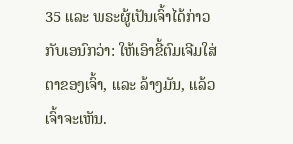35 ແລະ ພຣະຜູ້ເປັນເຈົ້າໄດ້ກ່າວກັບເອນົກວ່າ: ໃຫ້ເອົາຂີ້ຕົມເຈີມໃສ່ຕາຂອງເຈົ້າ, ແລະ ລ້າງມັນ, ແລ້ວເຈົ້າຈະເຫັນ.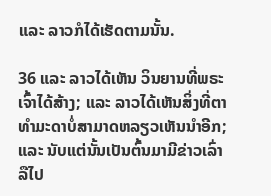ແລະ ລາວກໍໄດ້ເຮັດຕາມນັ້ນ.

36 ແລະ ລາວໄດ້ເຫັນ ວິນຍານທີ່ພຣະເຈົ້າໄດ້ສ້າງ; ແລະ ລາວໄດ້ເຫັນສິ່ງທີ່ຕາ ທຳມະດາບໍ່ສາມາດຫລຽວເຫັນນຳອີກ; ແລະ ນັບແຕ່ນັ້ນເປັນຕົ້ນມາມີຂ່າວເລົ່າລືໄປ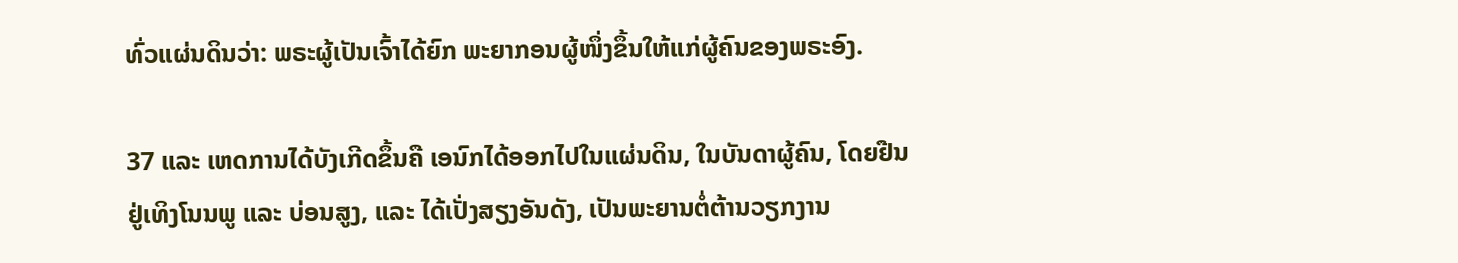ທົ່ວແຜ່ນດິນວ່າ: ພຣະຜູ້ເປັນເຈົ້າໄດ້ຍົກ ພະຍາກອນຜູ້ໜຶ່ງຂຶ້ນໃຫ້ແກ່ຜູ້ຄົນຂອງພຣະອົງ.

37 ແລະ ເຫດການໄດ້ບັງເກີດຂຶ້ນຄື ເອນົກໄດ້ອອກໄປໃນແຜ່ນດິນ, ໃນບັນດາຜູ້ຄົນ, ໂດຍຢືນຢູ່ເທິງໂນນພູ ແລະ ບ່ອນສູງ, ແລະ ໄດ້ເປັ່ງສຽງອັນດັງ, ເປັນພະຍານຕໍ່ຕ້ານວຽກງານ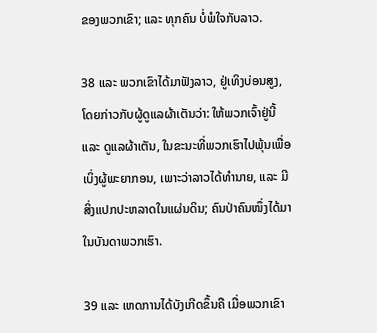ຂອງພວກເຂົາ; ແລະ ທຸກຄົນ ບໍ່ພໍໃຈກັບລາວ.

38 ແລະ ພວກເຂົາໄດ້ມາຟັງລາວ, ຢູ່ເທິງບ່ອນສູງ, ໂດຍກ່າວກັບຜູ້ດູແລຜ້າເຕັນວ່າ: ໃຫ້ພວກເຈົ້າຢູ່ນີ້ ແລະ ດູແລຜ້າເຕັນ, ໃນຂະນະທີ່ພວກເຮົາໄປພຸ້ນເພື່ອເບິ່ງຜູ້ພະຍາກອນ, ເພາະວ່າລາວໄດ້ທຳນາຍ, ແລະ ມີສິ່ງແປກປະຫລາດໃນແຜ່ນດິນ; ຄົນປ່າຄົນໜຶ່ງໄດ້ມາໃນບັນດາພວກເຮົາ.

39 ແລະ ເຫດການໄດ້ບັງເກີດຂຶ້ນຄື ເມື່ອພວກເຂົາ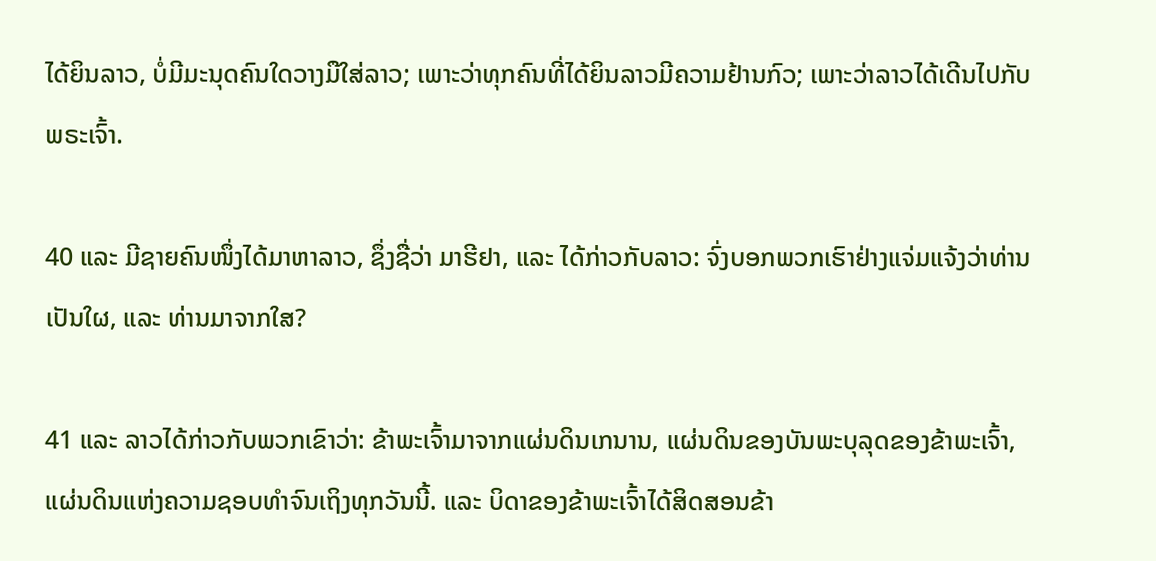ໄດ້ຍິນລາວ, ບໍ່ມີມະນຸດຄົນໃດວາງມືໃສ່ລາວ; ເພາະວ່າທຸກຄົນທີ່ໄດ້ຍິນລາວມີຄວາມຢ້ານກົວ; ເພາະວ່າລາວໄດ້ເດີນໄປກັບພຣະເຈົ້າ.

40 ແລະ ມີຊາຍຄົນໜຶ່ງໄດ້ມາຫາລາວ, ຊຶ່ງຊື່ວ່າ ມາຮີຢາ, ແລະ ໄດ້ກ່າວກັບລາວ: ຈົ່ງບອກພວກເຮົາຢ່າງແຈ່ມແຈ້ງວ່າທ່ານເປັນໃຜ, ແລະ ທ່ານມາຈາກໃສ?

41 ແລະ ລາວໄດ້ກ່າວກັບພວກເຂົາວ່າ: ຂ້າພະເຈົ້າມາຈາກແຜ່ນດິນເກນານ, ແຜ່ນດິນຂອງບັນພະບຸລຸດຂອງຂ້າພະເຈົ້າ, ແຜ່ນດິນແຫ່ງຄວາມຊອບທຳຈົນເຖິງທຸກວັນນີ້. ແລະ ບິດາຂອງຂ້າພະເຈົ້າໄດ້ສິດສອນຂ້າ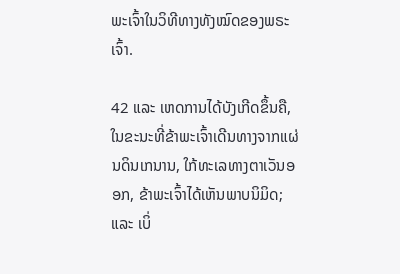ພະເຈົ້າໃນວິທີທາງທັງໝົດຂອງພຣະເຈົ້າ.

42 ແລະ ເຫດການໄດ້ບັງເກີດຂຶ້ນຄື, ໃນຂະນະທີ່ຂ້າພະເຈົ້າເດີນທາງຈາກແຜ່ນດິນເກນານ, ໃກ້ທະເລທາງຕາເວັນອອກ, ຂ້າພະເຈົ້າໄດ້ເຫັນພາບນິມິດ; ແລະ ເບິ່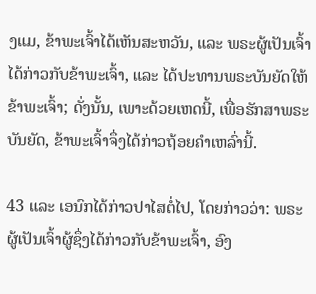ງແມ, ຂ້າພະເຈົ້າໄດ້ເຫັນສະຫວັນ, ແລະ ພຣະຜູ້ເປັນເຈົ້າໄດ້ກ່າວກັບຂ້າພະເຈົ້າ, ແລະ ໄດ້ປະທານພຣະບັນຍັດໃຫ້ຂ້າພະເຈົ້າ; ດັ່ງນັ້ນ, ເພາະດ້ວຍເຫດນີ້, ເພື່ອຮັກສາພຣະບັນຍັດ, ຂ້າພະເຈົ້າຈຶ່ງໄດ້ກ່າວຖ້ອຍຄຳເຫລົ່ານີ້.

43 ແລະ ເອນົກໄດ້ກ່າວປາໄສຕໍ່ໄປ, ໂດຍກ່າວວ່າ: ພຣະຜູ້ເປັນເຈົ້າຜູ້ຊຶ່ງໄດ້ກ່າວກັບຂ້າພະເຈົ້າ, ອົງ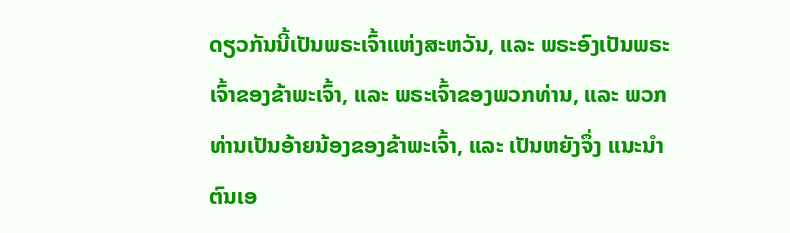ດຽວກັນນີ້ເປັນພຣະເຈົ້າແຫ່ງສະຫວັນ, ແລະ ພຣະອົງເປັນພຣະເຈົ້າຂອງຂ້າພະເຈົ້າ, ແລະ ພຣະເຈົ້າຂອງພວກທ່ານ, ແລະ ພວກທ່ານເປັນອ້າຍນ້ອງຂອງຂ້າພະເຈົ້າ, ແລະ ເປັນຫຍັງຈຶ່ງ ແນະນຳຕົນເອ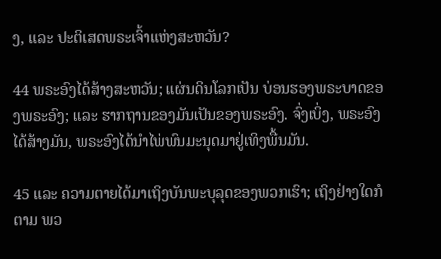ງ, ແລະ ປະຕິເສດພຣະເຈົ້າແຫ່ງສະຫວັນ?

44 ພຣະອົງໄດ້ສ້າງສະຫວັນ; ແຜ່ນດິນໂລກເປັນ ບ່ອນຮອງພຣະບາດຂອງພຣະອົງ; ແລະ ຮາກຖານຂອງມັນເປັນຂອງພຣະອົງ. ຈົ່ງເບິ່ງ, ພຣະອົງໄດ້ສ້າງມັນ, ພຣະອົງໄດ້ນຳໄພ່ພົນມະນຸດມາຢູ່ເທິງພື້ນມັນ.

45 ແລະ ຄວາມຕາຍໄດ້ມາເຖິງບັນພະບຸລຸດຂອງພວກເຮົາ; ເຖິງຢ່າງໃດກໍຕາມ ພວ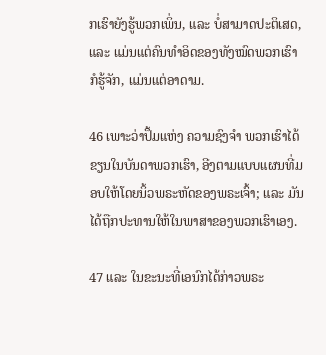ກເຮົາຍັງຮູ້ພວກເພິ່ນ, ແລະ ບໍ່ສາມາດປະຕິເສດ, ແລະ ແມ່ນແຕ່ຄົນທຳອິດຂອງທັງໝົດພວກເຮົາກໍຮູ້ຈັກ, ແມ່ນແຕ່ອາດາມ.

46 ເພາະວ່າປຶ້ມແຫ່ງ ຄວາມຊົງຈຳ ພວກເຮົາໄດ້ຂຽນໃນບັນດາພວກເຮົາ, ອີງຕາມແບບແຜນທີ່ມອບໃຫ້ໂດຍນິ້ວພຣະຫັດຂອງພຣະເຈົ້າ; ແລະ ມັນໄດ້ຖືກປະທານໃຫ້ໃນພາສາຂອງພວກເຮົາເອງ.

47 ແລະ ໃນຂະນະທີ່ເອນົກໄດ້ກ່າວພຣະ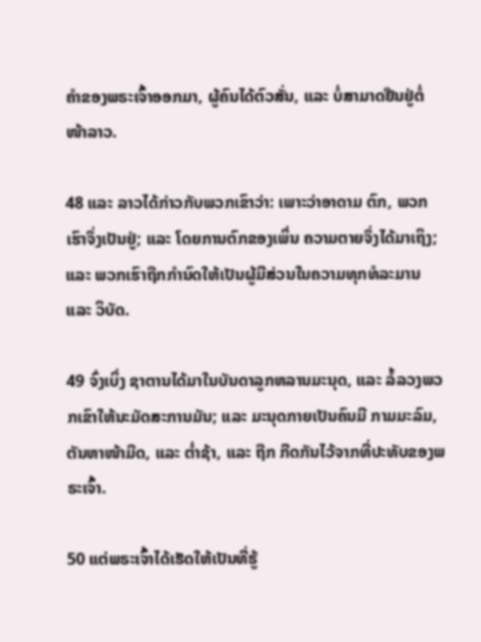ຄຳຂອງພຣະເຈົ້າອອກມາ, ຜູ້ຄົນໄດ້ຕົວສັ່ນ, ແລະ ບໍ່ສາມາດຢືນຢູ່ຕໍ່ໜ້າລາວ.

48 ແລະ ລາວໄດ້ກ່າວກັບພວກເຂົາວ່າ: ເພາະວ່າອາດາມ ຕົກ, ພວກເຮົາຈຶ່ງເປັນຢູ່; ແລະ ໂດຍການຕົກຂອງເພິ່ນ ຄວາມຕາຍຈຶ່ງໄດ້ມາເຖິງ; ແລະ ພວກເຮົາຖືກກຳນົດໃຫ້ເປັນຜູ້ມີສ່ວນໃນຄວາມທຸກທໍລະມານ ແລະ ວິບັດ.

49 ຈົ່ງເບິ່ງ ຊາຕານໄດ້ມາໃນບັນດາລູກຫລານມະນຸດ, ແລະ ລໍ້ລວງພວກເຂົາໃຫ້ນະມັດສະການມັນ; ແລະ ມະນຸດກາຍເປັນຄົນມີ ກາມມະລົມ, ຕັນຫາໜ້າມືດ, ແລະ ຕ່ຳຊ້າ, ແລະ ຖືກ ກີດກັນໄວ້ຈາກທີ່ປະທັບຂອງພຣະເຈົ້າ.

50 ແຕ່ພຣະເຈົ້າໄດ້ເຮັດໃຫ້ເປັນທີ່ຮູ້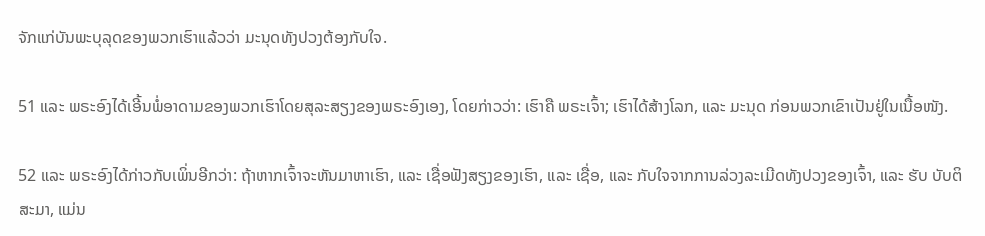ຈັກແກ່ບັນພະບຸລຸດຂອງພວກເຮົາແລ້ວວ່າ ມະນຸດທັງປວງຕ້ອງກັບໃຈ.

51 ແລະ ພຣະອົງໄດ້ເອີ້ນພໍ່ອາດາມຂອງພວກເຮົາໂດຍສຸລະສຽງຂອງພຣະອົງເອງ, ໂດຍກ່າວວ່າ: ເຮົາຄື ພຣະເຈົ້າ; ເຮົາໄດ້ສ້າງໂລກ, ແລະ ມະນຸດ ກ່ອນພວກເຂົາເປັນຢູ່ໃນເນື້ອໜັງ.

52 ແລະ ພຣະອົງໄດ້ກ່າວກັບເພິ່ນອີກວ່າ: ຖ້າຫາກເຈົ້າຈະຫັນມາຫາເຮົາ, ແລະ ເຊື່ອຟັງສຽງຂອງເຮົາ, ແລະ ເຊື່ອ, ແລະ ກັບໃຈຈາກການລ່ວງລະເມີດທັງປວງຂອງເຈົ້າ, ແລະ ຮັບ ບັບຕິສະມາ, ແມ່ນ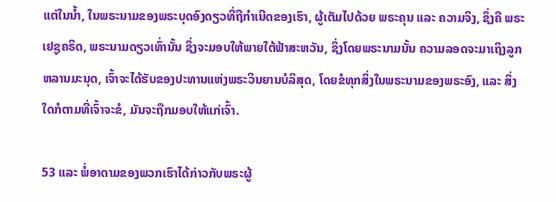ແຕ່ໃນນ້ຳ, ໃນພຣະນາມຂອງພຣະບຸດອົງດຽວທີ່ຖືກຳເນີດຂອງເຮົາ, ຜູ້ເຕັມໄປດ້ວຍ ພຣະຄຸນ ແລະ ຄວາມຈິງ, ຊຶ່ງຄື ພຣະເຢຊູຄຣິດ, ພຣະນາມດຽວເທົ່ານັ້ນ ຊຶ່ງຈະມອບໃຫ້ພາຍໃຕ້ຟ້າສະຫວັນ, ຊຶ່ງໂດຍພຣະນາມນັ້ນ ຄວາມລອດຈະມາເຖິງລູກຫລານມະນຸດ, ເຈົ້າຈະໄດ້ຮັບຂອງປະທານແຫ່ງພຣະວິນຍານບໍລິສຸດ, ໂດຍຂໍທຸກສິ່ງໃນພຣະນາມຂອງພຣະອົງ, ແລະ ສິ່ງໃດກໍຕາມທີ່ເຈົ້າຈະຂໍ, ມັນຈະຖືກມອບໃຫ້ແກ່ເຈົ້າ.

53 ແລະ ພໍ່ອາດາມຂອງພວກເຮົາໄດ້ກ່າວກັບພຣະຜູ້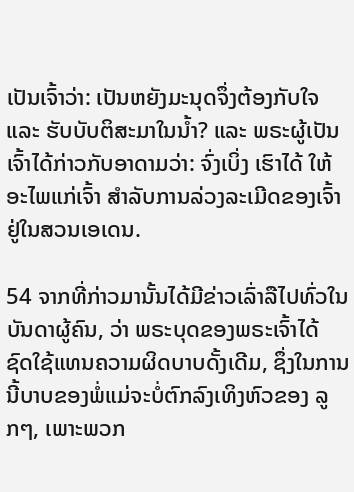ເປັນເຈົ້າວ່າ: ເປັນຫຍັງມະນຸດຈຶ່ງຕ້ອງກັບໃຈ ແລະ ຮັບບັບຕິສະມາໃນນ້ຳ? ແລະ ພຣະຜູ້ເປັນເຈົ້າໄດ້ກ່າວກັບອາດາມວ່າ: ຈົ່ງເບິ່ງ ເຮົາໄດ້ ໃຫ້ອະໄພແກ່ເຈົ້າ ສຳລັບການລ່ວງລະເມີດຂອງເຈົ້າຢູ່ໃນສວນເອເດນ.

54 ຈາກທີ່ກ່າວມານັ້ນໄດ້ມີຂ່າວເລົ່າລືໄປທົ່ວໃນບັນດາຜູ້ຄົນ, ວ່າ ພຣະບຸດຂອງພຣະເຈົ້າໄດ້ ຊົດໃຊ້ແທນຄວາມຜິດບາບດັ້ງເດີມ, ຊຶ່ງໃນການນີ້ບາບຂອງພໍ່ແມ່ຈະບໍ່ຕົກລົງເທິງຫົວຂອງ ລູກໆ, ເພາະພວກ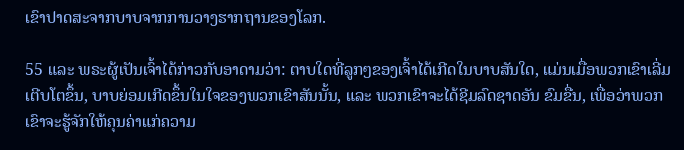ເຂົາປາດສະຈາກບາບຈາກການວາງຮາກຖານຂອງໂລກ.

55 ແລະ ພຣະຜູ້ເປັນເຈົ້າໄດ້ກ່າວກັບອາດາມວ່າ: ຕາບໃດທີ່ລູກໆຂອງເຈົ້າໄດ້ເກີດໃນບາບສັນໃດ, ແມ່ນເມື່ອພວກເຂົາເລີ່ມເຕີບໂຕຂຶ້ນ, ບາບຍ່ອມເກີດຂຶ້ນໃນໃຈຂອງພວກເຂົາສັນນັ້ນ, ແລະ ພວກເຂົາຈະໄດ້ຊີມລົດຊາດອັນ ຂົມຂື່ນ, ເພື່ອວ່າພວກເຂົາຈະຮູ້ຈັກໃຫ້ຄຸນຄ່າແກ່ຄວາມ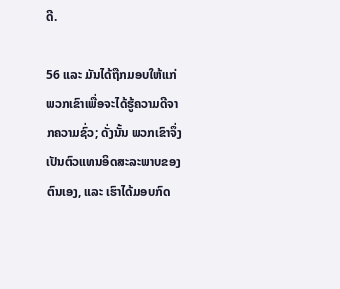ດີ.

56 ແລະ ມັນໄດ້ຖືກມອບໃຫ້ແກ່ພວກເຂົາເພື່ອຈະໄດ້ຮູ້ຄວາມດີຈາກຄວາມຊົ່ວ; ດັ່ງນັ້ນ ພວກເຂົາຈຶ່ງ ເປັນຕົວແທນອິດສະລະພາບຂອງຕົນເອງ, ແລະ ເຮົາໄດ້ມອບກົດ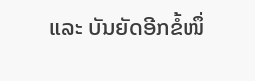ແລະ ບັນຍັດອີກຂໍ້ໜຶ່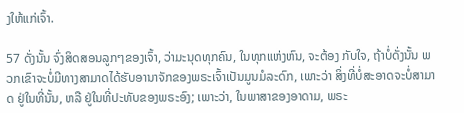ງໃຫ້ແກ່ເຈົ້າ.

57 ດັ່ງນັ້ນ ຈົ່ງສິດສອນລູກໆຂອງເຈົ້າ, ວ່າມະນຸດທຸກຄົນ, ໃນທຸກແຫ່ງຫົນ, ຈະຕ້ອງ ກັບໃຈ, ຖ້າບໍ່ດັ່ງນັ້ນ ພວກເຂົາຈະບໍ່ມີທາງສາມາດໄດ້ຮັບອານາຈັກຂອງພຣະເຈົ້າເປັນມູນມໍລະດົກ, ເພາະວ່າ ສິ່ງທີ່ບໍ່ສະອາດຈະບໍ່ສາມາດ ຢູ່ໃນທີ່ນັ້ນ, ຫລື ຢູ່ໃນທີ່ປະທັບຂອງພຣະອົງ; ເພາະວ່າ, ໃນພາສາຂອງອາດາມ, ພຣະ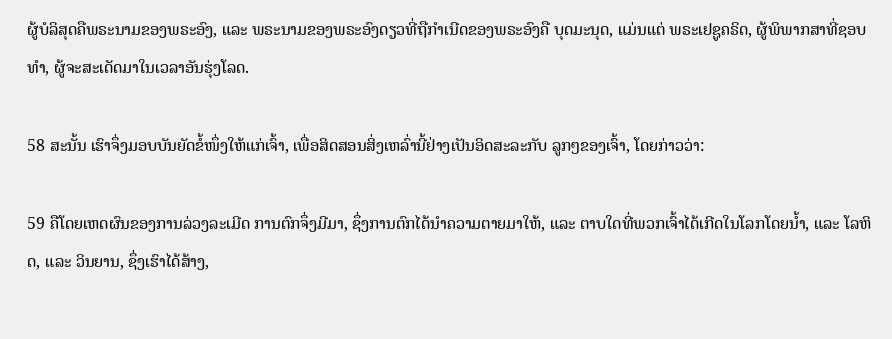ຜູ້ບໍລິສຸດຄືພຣະນາມຂອງພຣະອົງ, ແລະ ພຣະນາມຂອງພຣະອົງດຽວທີ່ຖືກຳເນີດຂອງພຣະອົງຄື ບຸດມະນຸດ, ແມ່ນແຕ່ ພຣະເຢຊູຄຣິດ, ຜູ້ພິພາກສາທີ່ຊອບທຳ, ຜູ້ຈະສະເດັດມາໃນເວລາອັນຮຸ່ງໂລດ.

58 ສະນັ້ນ ເຮົາຈຶ່ງມອບບັນຍັດຂໍ້ໜຶ່ງໃຫ້ແກ່ເຈົ້າ, ເພື່ອສິດສອນສິ່ງເຫລົ່ານີ້ຢ່າງເປັນອິດສະລະກັບ ລູກໆຂອງເຈົ້າ, ໂດຍກ່າວວ່າ:

59 ຄືໂດຍເຫດຜົນຂອງການລ່ວງລະເມີດ ການຕົກຈຶ່ງມີມາ, ຊຶ່ງການຕົກໄດ້ນຳຄວາມຕາຍມາໃຫ້, ແລະ ຕາບໃດທີ່ພວກເຈົ້າໄດ້ເກີດໃນໂລກໂດຍນ້ຳ, ແລະ ໂລຫິດ, ແລະ ວິນຍານ, ຊຶ່ງເຮົາໄດ້ສ້າງ,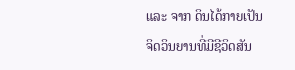ແລະ ຈາກ ດິນໄດ້ກາຍເປັນຈິດວິນຍານທີ່ມີຊີວິດສັນ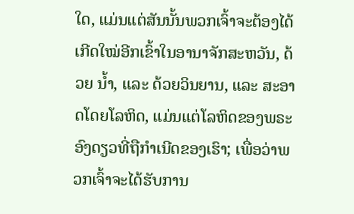ໃດ, ແມ່ນແຕ່ສັນນັ້ນພວກເຈົ້າຈະຕ້ອງໄດ້ ເກີດໃໝ່ອີກເຂົ້າໃນອານາຈັກສະຫວັນ, ດ້ວຍ ນ້ຳ, ແລະ ດ້ວຍວິນຍານ, ແລະ ສະອາດໂດຍໂລຫິດ, ແມ່ນແຕ່ໂລຫິດຂອງພຣະອົງດຽວທີ່ຖືກຳເນີດຂອງເຮົາ; ເພື່ອວ່າພວກເຈົ້າຈະໄດ້ຮັບການ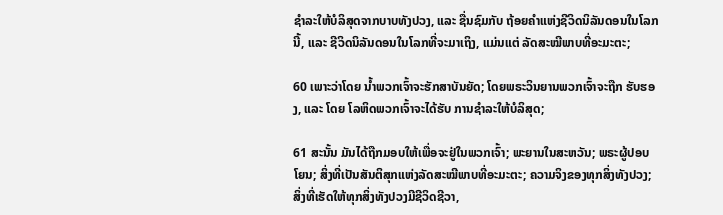ຊຳລະໃຫ້ບໍລິສຸດຈາກບາບທັງປວງ, ແລະ ຊື່ນຊົມກັບ ຖ້ອຍຄຳແຫ່ງຊີວິດນິລັນດອນໃນໂລກນີ້, ແລະ ຊີວິດນິລັນດອນໃນໂລກທີ່ຈະມາເຖິງ, ແມ່ນແຕ່ ລັດສະໝີພາບທີ່ອະມະຕະ;

60 ເພາະວ່າໂດຍ ນ້ຳພວກເຈົ້າຈະຮັກສາບັນຍັດ; ໂດຍພຣະວິນຍານພວກເຈົ້າຈະຖືກ ຮັບຮອງ, ແລະ ໂດຍ ໂລຫິດພວກເຈົ້າຈະໄດ້ຮັບ ການຊຳລະໃຫ້ບໍລິສຸດ;

61 ສະນັ້ນ ມັນໄດ້ຖືກມອບໃຫ້ເພື່ອຈະຢູ່ໃນພວກເຈົ້າ; ພະຍານໃນສະຫວັນ; ພຣະຜູ້ປອບໂຍນ; ສິ່ງທີ່ເປັນສັນຕິສຸກແຫ່ງລັດສະໝີພາບທີ່ອະມະຕະ; ຄວາມຈິງຂອງທຸກສິ່ງທັງປວງ; ສິ່ງທີ່ເຮັດໃຫ້ທຸກສິ່ງທັງປວງມີຊີວິດຊີວາ,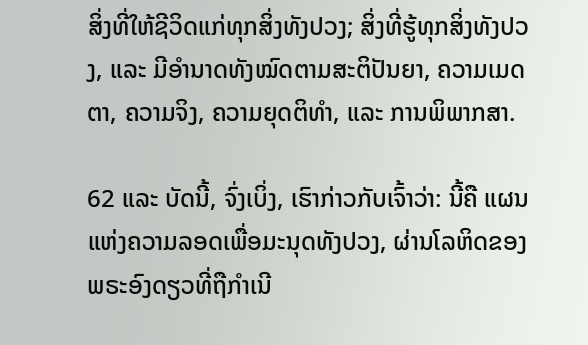ສິ່ງທີ່ໃຫ້ຊີວິດແກ່ທຸກສິ່ງທັງປວງ; ສິ່ງທີ່ຮູ້ທຸກສິ່ງທັງປວງ, ແລະ ມີອຳນາດທັງໝົດຕາມສະຕິປັນຍາ, ຄວາມເມດຕາ, ຄວາມຈິງ, ຄວາມຍຸດຕິທຳ, ແລະ ການພິພາກສາ.

62 ແລະ ບັດນີ້, ຈົ່ງເບິ່ງ, ເຮົາກ່າວກັບເຈົ້າວ່າ: ນີ້ຄື ແຜນແຫ່ງຄວາມລອດເພື່ອມະນຸດທັງປວງ, ຜ່ານໂລຫິດຂອງ ພຣະອົງດຽວທີ່ຖືກຳເນີ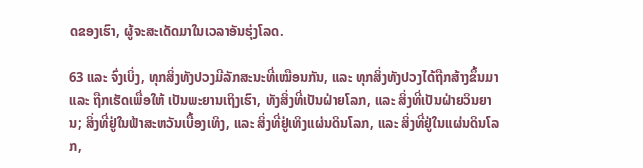ດຂອງເຮົາ, ຜູ້ຈະສະເດັດມາໃນເວລາອັນຮຸ່ງໂລດ.

63 ແລະ ຈົ່ງເບິ່ງ, ທຸກສິ່ງທັງປວງມີລັກສະນະທີ່ເໝືອນກັນ, ແລະ ທຸກສິ່ງທັງປວງໄດ້ຖືກສ້າງຂຶ້ນມາ ແລະ ຖືກເຮັດເພື່ອໃຫ້ ເປັນພະຍານເຖິງເຮົາ, ທັງສິ່ງທີ່ເປັນຝ່າຍໂລກ, ແລະ ສິ່ງທີ່ເປັນຝ່າຍວິນຍານ; ສິ່ງທີ່ຢູ່ໃນຟ້າສະຫວັນເບື້ອງເທິງ, ແລະ ສິ່ງທີ່ຢູ່ເທິງແຜ່ນດິນໂລກ, ແລະ ສິ່ງທີ່ຢູ່ໃນແຜ່ນດິນໂລກ,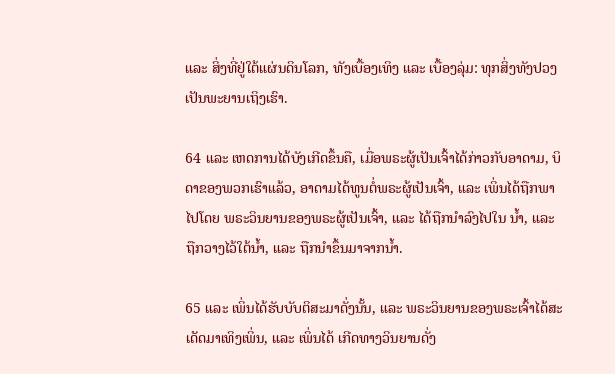ແລະ ສິ່ງທີ່ຢູ່ໃຕ້ແຜ່ນດິນໂລກ, ທັງເບື້ອງເທິງ ແລະ ເບື້ອງລຸ່ມ: ທຸກສິ່ງທັງປວງເປັນພະຍານເຖິງເຮົາ.

64 ແລະ ເຫດການໄດ້ບັງເກີດຂຶ້ນຄື, ເມື່ອພຣະຜູ້ເປັນເຈົ້າໄດ້ກ່າວກັບອາດາມ, ບິດາຂອງພວກເຮົາແລ້ວ, ອາດາມໄດ້ທູນຕໍ່ພຣະຜູ້ເປັນເຈົ້າ, ແລະ ເພິ່ນໄດ້ຖືກພາໄປໂດຍ ພຣະວິນຍານຂອງພຣະຜູ້ເປັນເຈົ້າ, ແລະ ໄດ້ຖືກນຳລົງໄປໃນ ນ້ຳ, ແລະ ຖືກວາງໄວ້ໃຕ້ນ້ຳ, ແລະ ຖືກນຳຂຶ້ນມາຈາກນ້ຳ.

65 ແລະ ເພິ່ນໄດ້ຮັບບັບຕິສະມາດັ່ງນັ້ນ, ແລະ ພຣະວິນຍານຂອງພຣະເຈົ້າໄດ້ສະເດັດມາເທິງເພິ່ນ, ແລະ ເພິ່ນໄດ້ ເກີດທາງວິນຍານດັ່ງ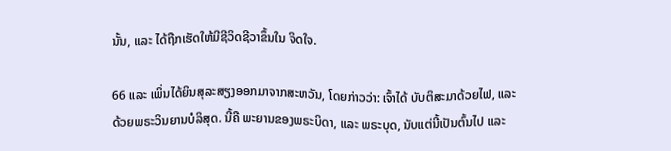ນັ້ນ, ແລະ ໄດ້ຖືກເຮັດໃຫ້ມີຊີວິດຊີວາຂຶ້ນໃນ ຈິດໃຈ.

66 ແລະ ເພິ່ນໄດ້ຍິນສຸລະສຽງອອກມາຈາກສະຫວັນ, ໂດຍກ່າວວ່າ: ເຈົ້າໄດ້ ບັບຕິສະມາດ້ວຍໄຟ, ແລະ ດ້ວຍພຣະວິນຍານບໍລິສຸດ. ນີ້ຄື ພະຍານຂອງພຣະບິດາ, ແລະ ພຣະບຸດ, ນັບແຕ່ນີ້ເປັນຕົ້ນໄປ ແລະ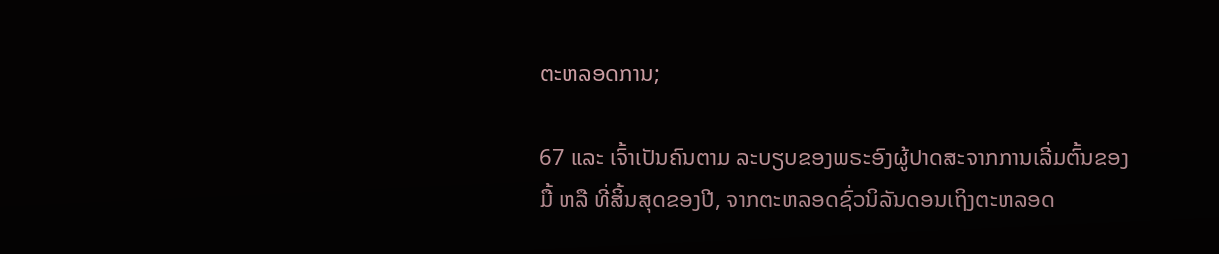ຕະຫລອດການ;

67 ແລະ ເຈົ້າເປັນຄົນຕາມ ລະບຽບຂອງພຣະອົງຜູ້ປາດສະຈາກການເລີ່ມຕົ້ນຂອງມື້ ຫລື ທີ່ສິ້ນສຸດຂອງປີ, ຈາກຕະຫລອດຊົ່ວນິລັນດອນເຖິງຕະຫລອດ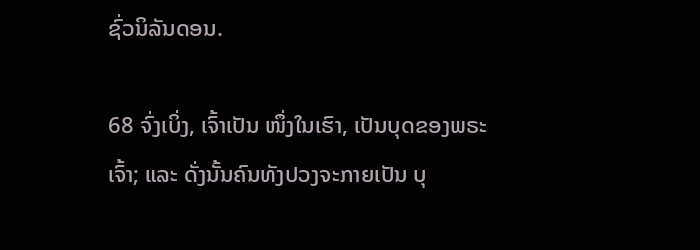ຊົ່ວນິລັນດອນ.

68 ຈົ່ງເບິ່ງ, ເຈົ້າເປັນ ໜຶ່ງໃນເຮົາ, ເປັນບຸດຂອງພຣະເຈົ້າ; ແລະ ດັ່ງນັ້ນຄົນທັງປວງຈະກາຍເປັນ ບຸ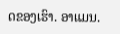ດຂອງເຮົາ. ອາແມນ.